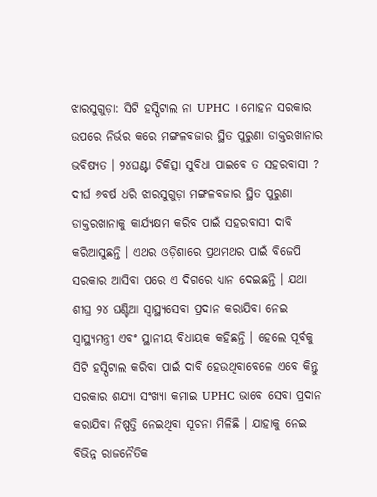ଝାରସୁଗୁଡ଼ା: ସିଟି ହସ୍ପିଟାଲ ନା UPHC । ମୋହନ ସରକାର ଉପରେ ନିର୍ଭର କରେ ମଙ୍ଗଳବଜାର ସ୍ଥିତ ପୁରୁଣା ଡାକ୍ତରଖାନାର ଭବିଷ୍ୟତ । ୨୪ଘଣ୍ଟା ଚିକିତ୍ସା ସୁବିଧା ପାଇବେ ତ ସହରବାସୀ ? ଦୀର୍ଘ ୬ବର୍ଷ ଧରି ଝାରସୁଗୁଡ଼ା ମଙ୍ଗଳବଜାର ସ୍ଥିତ ପୁରୁଣା ଡାକ୍ତରଖାନାକୁ କାର୍ଯ୍ୟକ୍ଷମ କରିବ ପାଇଁ ସହରବାସୀ ଦାବି କରିଆସୁଛନ୍ତି । ଏଥର ଓଡ଼ିଶାରେ ପ୍ରଥମଥର ପାଇଁ ବିଜେପି ସରକାର ଆସିବା ପରେ ଏ ଦିଗରେ ଧ୍ୟାନ ଦେଇଛନ୍ତି । ଯଥା ଶୀଘ୍ର ୨୪ ଘଣ୍ଟିଆ ସ୍ବାସ୍ଥ୍ୟସେବା ପ୍ରଦାନ କରାଯିବା ନେଇ ସ୍ବାସ୍ଥ୍ୟମନ୍ତ୍ରୀ ଏବଂ ସ୍ଥାନୀୟ ବିଧାୟକ କହିଛନ୍ତି । ହେଲେ ପୂର୍ବକୁ ସିଟି ହସ୍ପିଟାଲ କରିବା ପାଇଁ ଦାବି ହେଉଥିବାବେଳେ ଏବେ କିନ୍ତୁ ସରକାର ଶଯ୍ୟା ସଂଖ୍ୟା କମାଇ UPHC ଭାବେ ସେବା ପ୍ରଦାନ କରାଯିବା ନିଷ୍ପତ୍ତି ନେଇଥିବା ସୂଚନା ମିଳିଛି । ଯାହାକୁ ନେଇ ବିଭିନ୍ନ ରାଜନୈତିକ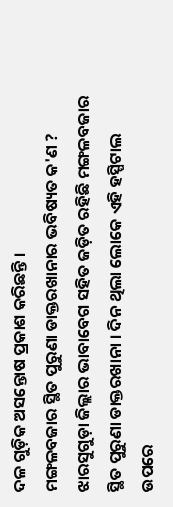ଦଳ ଗୁଡ଼ିକ ଅସନ୍ତୋଷ ପ୍ରକାଶ କରିଛନ୍ତି ।
ମଙ୍ଗଳବଜାର ସ୍ଥିତ ପୁରୁଣା ଡାକ୍ତରଖାନାର ଭବିଷ୍ୟତ କ'ଣ ?
ଝାରସୁଗୁଡ଼ା ଜିଲ୍ଲାର ଭାବାବେଗ ସହିତ ଜଡ଼ିତ ରହିଛି ମଙ୍ଗଳବଜାର ସ୍ଥିତ ପୁରୁଣା ଡାକ୍ତରଖାନା । ଦିନ ଥିଲା ଲୋକେ ଏହି ହସ୍ପିଟାଲ ଉପରେ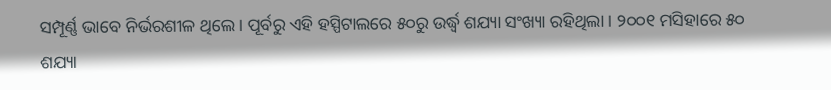ସମ୍ପୂର୍ଣ୍ଣ ଭାବେ ନିର୍ଭରଶୀଳ ଥିଲେ । ପୂର୍ବରୁ ଏହି ହସ୍ପିଟାଲରେ ୫୦ରୁ ଉର୍ଦ୍ଧ୍ବ ଶଯ୍ୟା ସଂଖ୍ୟା ରହିଥିଲା । ୨୦୦୧ ମସିହାରେ ୫୦ ଶଯ୍ୟା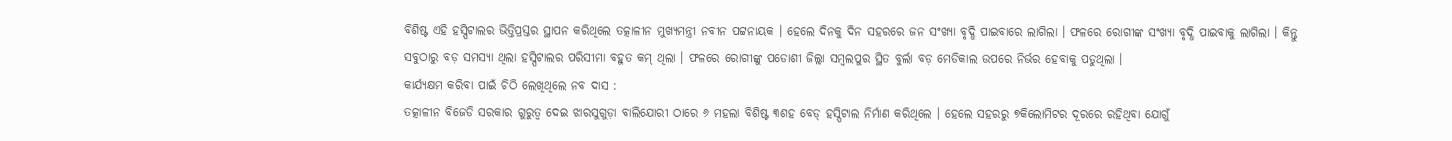ବିଶିଷ୍ଟ ଏହି ହସ୍ପିଟାଲର ଭିତ୍ତିପ୍ରସ୍ତର ସ୍ଥାପନ କରିଥିଲେ ତତ୍କାଳୀନ ମୁଖ୍ୟମନ୍ତ୍ରୀ ନବୀନ ପଟ୍ଟନାୟକ । ହେଲେ ଦିନକୁ ଦିନ ସହରରେ ଜନ ସଂଖ୍ୟା ବୃଦ୍ଧି ପାଇବାରେ ଲାଗିଲା । ଫଳରେ ରୋଗୀଙ୍କ ସଂଖ୍ୟା ବୃଦ୍ଧି ପାଇବାକୁ ଲାଗିଲା । କିନ୍ତୁ ସବୁଠାରୁ ବଡ଼ ସମସ୍ୟା ଥିଲା ହସ୍ପିଟାଲର ପରିସୀମା ବହୁତ କମ୍ ଥିଲା । ଫଳରେ ରୋଗୀଙ୍କୁ ପଡୋଶୀ ଜିଲ୍ଲା ସମ୍ବଲପୁର ସ୍ଥିତ ବୁର୍ଲା ବଡ଼ ମେଡିକାଲ ଉପରେ ନିର୍ଭର ହେବାକୁ ପଡୁଥିଲା ।
କାର୍ଯ୍ୟକ୍ଷମ କରିବା ପାଇଁ ଚିଠି ଲେଖିଥିଲେ ନବ ଦାସ :
ତତ୍କାଳୀନ ବିଜେଡି ସରକାର ଗୁରୁତ୍ୱ ଦେଇ ଝାରସୁଗୁଡ଼ା ବାଲିଯୋରୀ ଠାରେ ୬ ମହଲା ବିଶିଷ୍ଟ ୩ଶହ ବେଡ୍ ହସ୍ପିଟାଲ ନିର୍ମାଣ କରିଥିଲେ । ହେଲେ ସହରରୁ ୭କିଲୋମିଟର ଦୂରରେ ରହିଥିବା ଯୋଗୁଁ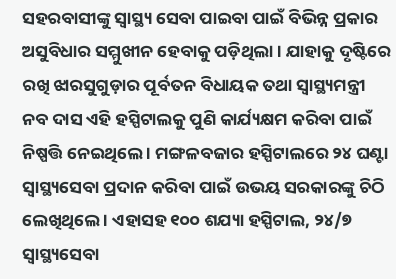ସହରବାସୀଙ୍କୁ ସ୍ବାସ୍ଥ୍ୟ ସେବା ପାଇବା ପାଇଁ ବିଭିନ୍ନ ପ୍ରକାର ଅସୁବିଧାର ସମ୍ମୁଖୀନ ହେବାକୁ ପଡ଼ିଥିଲା । ଯାହାକୁ ଦୃଷ୍ଟିରେ ରଖି ଝାରସୁଗୁଡ଼ାର ପୂର୍ବତନ ବିଧାୟକ ତଥା ସ୍ବାସ୍ଥ୍ୟମନ୍ତ୍ରୀ ନବ ଦାସ ଏହି ହସ୍ପିଟାଲକୁ ପୁଣି କାର୍ଯ୍ୟକ୍ଷମ କରିବା ପାଇଁ ନିଷ୍ପତ୍ତି ନେଇଥିଲେ । ମଙ୍ଗଳବଜାର ହସ୍ପିଟାଲରେ ୨୪ ଘଣ୍ଟା ସ୍ବାସ୍ଥ୍ୟସେବା ପ୍ରଦାନ କରିବା ପାଇଁ ଉଭୟ ସରକାରଙ୍କୁ ଚିଠି ଲେଖିଥିଲେ । ଏହାସହ ୧୦୦ ଶଯ୍ୟା ହସ୍ପିଟାଲ, ୨୪/୭ ସ୍ବାସ୍ଥ୍ୟସେବା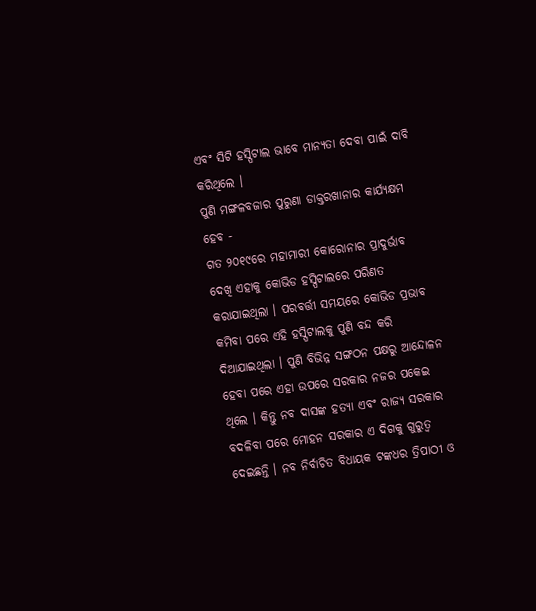ଏବଂ ସିଟି ହସ୍ପିଟାଲ ଭାବେ ମାନ୍ୟତା ଦେବା ପାଇଁ ଦାବି କରିଥିଲେ ।
ପୁଣି ମଙ୍ଗଳବଜାର ପୁରୁଣା ଡାକ୍ତରଖାନାର କାର୍ଯ୍ୟକ୍ଷମ ହେବ -
ଗତ ୨୦୧୯ରେ ମହାମାରୀ କୋରୋନାର ପ୍ରାଦୁର୍ଭାବ ଦେଖି ଏହାକୁ କୋଭିଡ ହସ୍ପିଟାଲରେ ପରିଣତ କରାଯାଇଥିଲା । ପରବର୍ତ୍ତୀ ସମୟରେ କୋଭିଡ ପ୍ରଭାବ କମିବା ପରେ ଏହି ହସ୍ପିଟାଲକୁ ପୁଣି ବନ୍ଦ କରି ଦିଆଯାଇଥିଲା । ପୁଣି ବିଭିନ୍ନ ସଙ୍ଗଠନ ପକ୍ଷରୁ ଆନ୍ଦୋଳନ ହେବା ପରେ ଏହା ଉପରେ ସରକାର ନଜର ପକେଇ ଥିଲେ । କିନ୍ତୁ ନବ ଦାସଙ୍କ ହତ୍ୟା ଏବଂ ରାଜ୍ୟ ସରକାର ବଦଳିବା ପରେ ମୋହନ ସରକାର ଏ ଦିଗକୁ ଗୁରୁତ୍ୱ ଦେଇଛନ୍ତି । ନବ ନିର୍ବାଚିତ ବିଧାୟକ ଟଙ୍କଧର ତ୍ରିପାଠୀ ଓ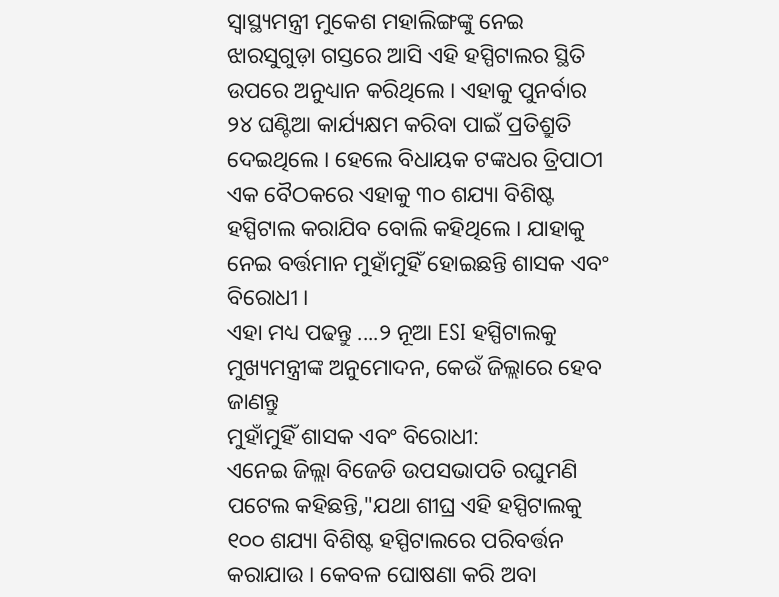ସ୍ବାସ୍ଥ୍ୟମନ୍ତ୍ରୀ ମୁକେଶ ମହାଲିଙ୍ଗଙ୍କୁ ନେଇ ଝାରସୁଗୁଡ଼ା ଗସ୍ତରେ ଆସି ଏହି ହସ୍ପିଟାଲର ସ୍ଥିତି ଉପରେ ଅନୁଧ୍ୟାନ କରିଥିଲେ । ଏହାକୁ ପୁନର୍ବାର ୨୪ ଘଣ୍ଟିଆ କାର୍ଯ୍ୟକ୍ଷମ କରିବା ପାଇଁ ପ୍ରତିଶ୍ରୁତି ଦେଇଥିଲେ । ହେଲେ ବିଧାୟକ ଟଙ୍କଧର ତ୍ରିପାଠୀ ଏକ ବୈଠକରେ ଏହାକୁ ୩୦ ଶଯ୍ୟା ବିଶିଷ୍ଟ ହସ୍ପିଟାଲ କରାଯିବ ବୋଲି କହିଥିଲେ । ଯାହାକୁ ନେଇ ବର୍ତ୍ତମାନ ମୁହାଁମୁହିଁ ହୋଇଛନ୍ତି ଶାସକ ଏବଂ ବିରୋଧୀ ।
ଏହା ମଧ୍ୟ ପଢନ୍ତୁ ....୨ ନୂଆ ESI ହସ୍ପିଟାଲକୁ ମୁଖ୍ୟମନ୍ତ୍ରୀଙ୍କ ଅନୁମୋଦନ, କେଉଁ ଜିଲ୍ଲାରେ ହେବ ଜାଣନ୍ତୁ
ମୁହାଁମୁହିଁ ଶାସକ ଏବଂ ବିରୋଧୀ:
ଏନେଇ ଜିଲ୍ଲା ବିଜେଡି ଉପସଭାପତି ରଘୁମଣି ପଟେଲ କହିଛନ୍ତି,"ଯଥା ଶୀଘ୍ର ଏହି ହସ୍ପିଟାଲକୁ ୧୦୦ ଶଯ୍ୟା ବିଶିଷ୍ଟ ହସ୍ପିଟାଲରେ ପରିବର୍ତ୍ତନ କରାଯାଉ । କେବଳ ଘୋଷଣା କରି ଅବା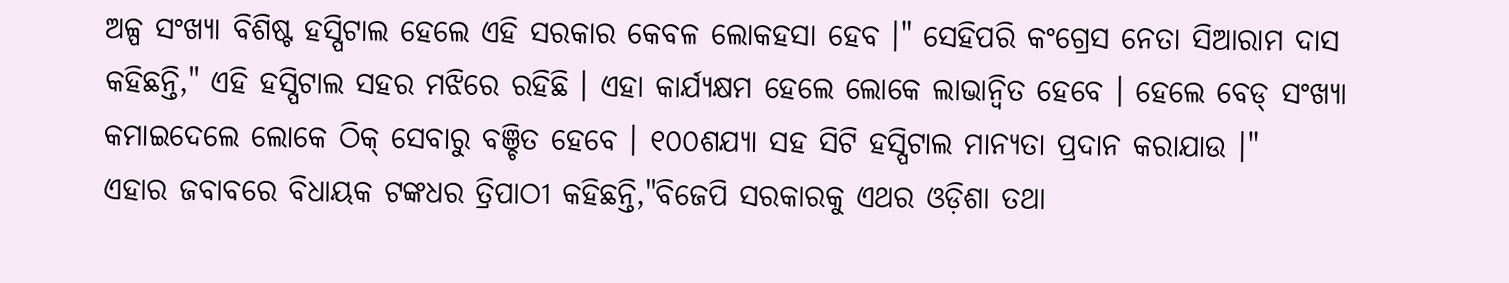ଅଳ୍ପ ସଂଖ୍ୟା ବିଶିଷ୍ଟ ହସ୍ପିଟାଲ ହେଲେ ଏହି ସରକାର କେବଳ ଲୋକହସା ହେବ ।" ସେହିପରି କଂଗ୍ରେସ ନେତା ସିଆରାମ ଦାସ କହିଛନ୍ତି," ଏହି ହସ୍ପିଟାଲ ସହର ମଝିରେ ରହିଛି । ଏହା କାର୍ଯ୍ୟକ୍ଷମ ହେଲେ ଲୋକେ ଲାଭାନ୍ବିତ ହେବେ । ହେଲେ ବେଡ୍ ସଂଖ୍ୟା କମାଇଦେଲେ ଲୋକେ ଠିକ୍ ସେବାରୁ ବଞ୍ଚିତ ହେବେ । ୧୦୦ଶଯ୍ୟା ସହ ସିଟି ହସ୍ପିଟାଲ ମାନ୍ୟତା ପ୍ରଦାନ କରାଯାଉ ।"
ଏହାର ଜବାବରେ ବିଧାୟକ ଟଙ୍କଧର ତ୍ରିପାଠୀ କହିଛନ୍ତି,"ବିଜେପି ସରକାରକୁ ଏଥର ଓଡ଼ିଶା ତଥା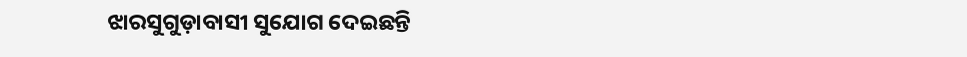ଝାରସୁଗୁଡ଼ାବାସୀ ସୁଯୋଗ ଦେଇଛନ୍ତି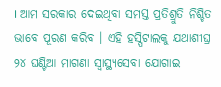। ଆମ ସରକାର ଦେଇଥିବା ସମସ୍ତ ପ୍ରତିଶ୍ରୁତି ନିଶ୍ଚିତ ଭାବେ ପୂରଣ କରିବ । ଏହି ହସ୍ପିଟାଲକୁ ଯଥାଶୀଘ୍ର ୨୪ ଘଣ୍ଟିଆ ମାଗଣା ସ୍ବାସ୍ଥ୍ୟସେବା ଯୋଗାଇ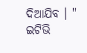ଦିଆଯିବ । "
ଇଟିଭି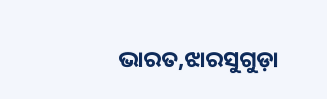ଭାରତ,ଝାରସୁଗୁଡ଼ା